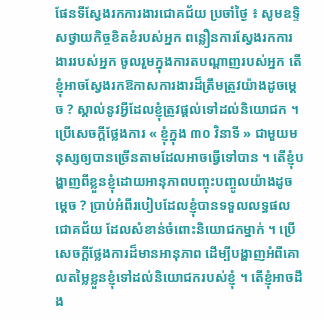ផែនទីស្វែងរកការងារជោគជ័យ ប្រចាំថ្ងៃ ៖ សូមឧទ្ទិសថ្វាយកិច្ចខិតខំរបស់អ្នក ពន្លឿនការស្វែងរកការងាររបស់អ្នក ចូលរួមក្នុងការតបណ្ដាញរបស់អ្នក តើខ្ញុំអាចស្វែងរកឱកាសការងារដ៏ត្រឹមត្រូវយ៉ាងដូចម្ដេច ? ស្គាល់នូវអ្វីដែលខ្ញុំត្រូវផ្ដល់ទៅដល់និយោជក ។ ប្រើសេចក្ដីថ្លែងការ « ខ្ញុំក្នុង ៣០ វិនាទី » ជាមួយមនុស្សឲ្យបានច្រើនតាមដែលអាចធ្វើទៅបាន ។ តើខ្ញុំបង្ហាញពីខ្លួនខ្ញុំដោយអានុភាពបញ្ចុះបញ្ចូលយ៉ាងដូចម្ដេច ? ប្រាប់អំពីរបៀបដែលខ្ញុំបានទទួលលទ្ធផលជោគជ័យ ដែលសំខាន់ចំពោះនិយោជកម្នាក់ ។ ប្រើសេចក្ដីថ្លែងការដ៏មានអានុភាព ដើម្បីបង្ហាញអំពីគោលតម្លៃខ្លួនខ្ញុំទៅដល់និយោជករបស់ខ្ញុំ ។ តើខ្ញុំអាចដឹង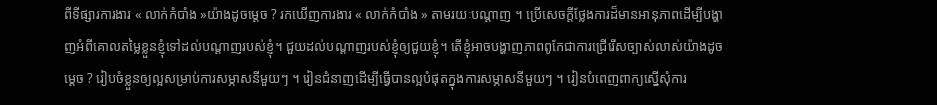ពីទីផ្សារការងារ « លាក់កំបាំង »យ៉ាងដូចម្តេច ? រកឃើញការងារ « លាក់កំបាំង » តាមរយៈបណ្ដាញ ។ ប្រើសេចក្ដីថ្លែងការដ៏មានអានុភាពដើម្បីបង្ហាញអំពីគោលតម្លៃខ្លួនខ្ញុំទៅដល់បណ្ដាញរបស់ខ្ញុំ។ ជួយដល់បណ្ដាញរបស់ខ្ញុំឲ្យជួយខ្ញុំ។ តើខ្ញុំអាចបង្ហាញភាពពូកែជាការជ្រើរើសច្បាស់លាស់យ៉ាងដូចម្តេច ? រៀបចំខ្លួនឲ្យល្អសម្រាប់ការសម្ភាសនីមួយៗ ។ រៀនជំនាញដើម្បីធ្វើបានល្អបំផុតក្នុងការសម្ភាសនីមួយៗ ។ រៀនបំពេញពាក្យស្នើសុំការ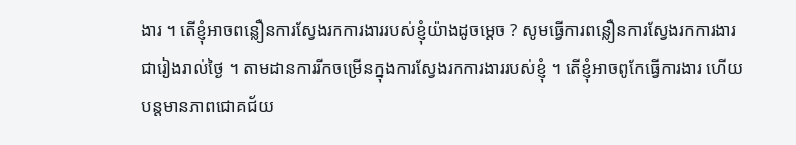ងារ ។ តើខ្ញុំអាចពន្លឿនការស្វែងរកការងាររបស់ខ្ញុំយ៉ាងដូចម្ដេច ? សូមធ្វើការពន្លឿនការស្វែងរកការងារជារៀងរាល់ថ្ងៃ ។ តាមដានការរីកចម្រើនក្នុងការស្វែងរកការងាររបស់ខ្ញុំ ។ តើខ្ញុំអាចពូកែធ្វើការងារ ហើយបន្ដមានភាពជោគជ័យ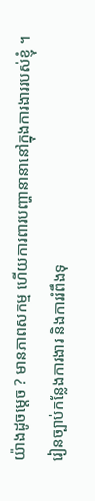យ៉ាងដូចម្ដេច ? មានភាពសកម្ម ហើយការពារបញ្ហានានានៅក្នុងការងាររបស់ខ្ញុំ ។ រៀនច្បាប់កន្លែងការងារ និងការរំពឹងទុ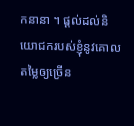កនានា ។ ផ្ដល់ដល់និយោជករបស់ខ្ញុំនូវគោលតម្លៃឲ្យច្រើន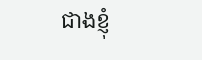ជាងខ្ញុំ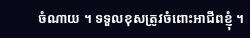ចំណាយ ។ ទទួលខុសត្រូវចំពោះអាជីពខ្ញុំ ។